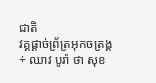ជាតិ
វគ្គផ្ដាច់ព្រ័ត្រអុកចត្រង្គ÷ ឈាវ បូរ៉ា ថា សុខ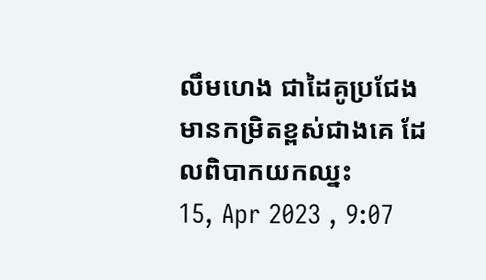លឹមហេង ជាដៃគូប្រជែង មានកម្រិតខ្ពស់ជាងគេ ដែលពិបាកយកឈ្នះ
15, Apr 2023 , 9:07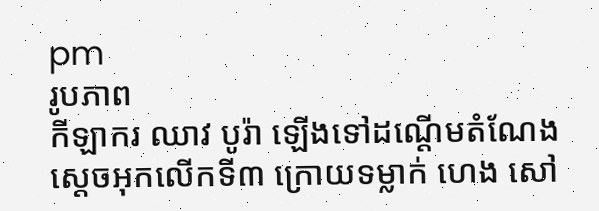pm
រូបភាព
កីឡាករ ឈាវ បូរ៉ា ឡើងទៅដណ្ដើមតំណែងស្ដេចអុកលើកទី៣ ក្រោយទម្លាក់ ហេង សៅ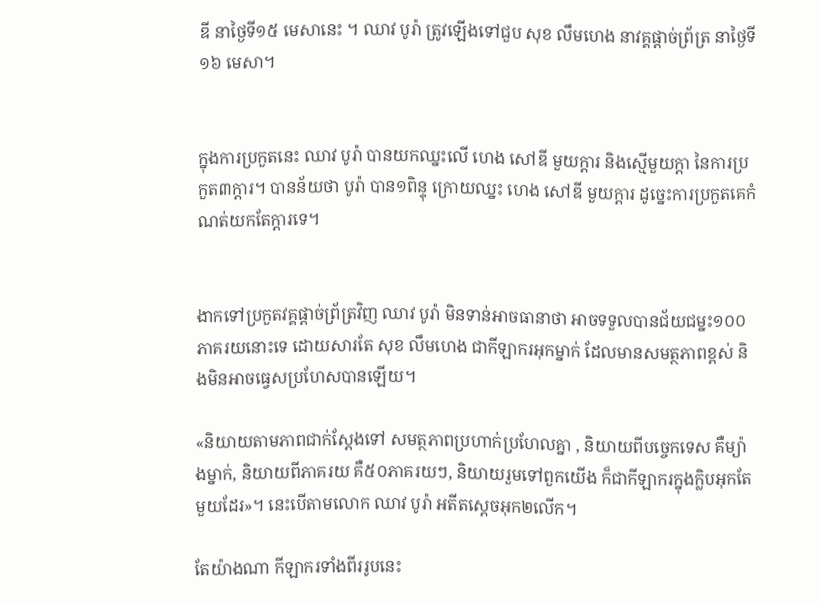ឌី នាថ្ងៃទី១៥ មេសានេះ ។ ឈាវ បូរ៉ា ត្រូវឡើងទៅជួប សុខ លឹមហេង នាវគ្គផ្ដាច់ព្រ័ត្រ នាថ្ងៃទី១៦ មេសា។


ក្នុងការប្រកួតនេះ ឈាវ បូរ៉ា បានយកឈ្នះលើ ហេង សៅឌី មួយក្តារ និងស្មើមួយក្ដា នៃការប្រកួត៣ក្ដារ។ បានន័យថា បូរ៉ា បាន១ពិន្ទុ ក្រោយឈ្នះ ហេង សៅឌី មួយក្ដារ ដូច្នេះការប្រកួតគេកំណត់យកតែក្ដារទេ។


ងាកទៅប្រកួតវគ្គផ្ដាច់ព្រ័ត្រវិញ ឈាវ បូរ៉ា មិនទាន់អាចធានាថា អាចទទួលបានជ័យជម្នះ១០០ភាគរយនោះទេ ដោយសារតែ សុខ លឹមហេង ជាកីឡាករអុកម្នាក់ ដែលមានសមត្ថភាពខ្ពស់ និងមិនអាចធ្វេសប្រហែសបានឡើយ។

«និយាយតាមភាពជាក់ស្ដែងទៅ សមត្ថភាពប្រហាក់ប្រហែលគ្នា , និយាយពីបច្ចេកទេស គឺម្យ៉ាងម្នាក់, និយាយពីភាគរយ គឺ៥០ភាគរយៗ, និយាយរួមទៅពួកយើង ក៏ជាកីឡាករក្នុងក្លិបអុកតែមួយដែរ»។ នេះបើតាមលោក ឈាវ បូរ៉ា អតីតស្ដេចអុក២លើក។

តែយ៉ាងណា កីឡាករទាំងពីររូបនេះ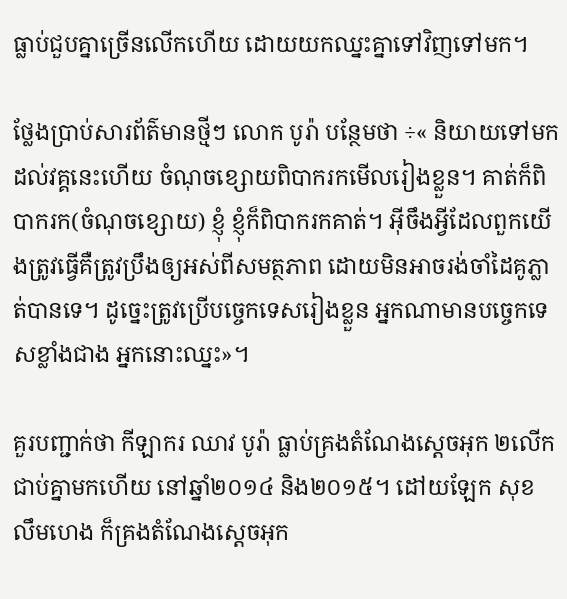ធ្លាប់ជួបគ្នាច្រើនលើកហើយ ដោយយកឈ្នះគ្នាទៅវិញទៅមក។

ថ្លែងប្រាប់សារព័ត៌មានថ្មីៗ លោក បូរ៉ា បន្ថែមថា ÷« និយាយទៅមកដល់វគ្គនេះហើយ ចំណុចខ្សោយពិបាករកមើលរៀងខ្លួន។ គាត់ក៏ពិបាករក(ចំណុចខ្សោយ) ខ្ញុំ ខ្ញុំក៏ពិបាករកគាត់។ អ៊ីចឹងអ្វីដែលពួកយើងត្រូវធ្វើគឺត្រូវប្រឹងឲ្យអស់ពីសមត្ថភាព ដោយមិនអាចរង់ចាំដៃគូភ្លាត់បានទេ។ ដូច្នេះត្រូវប្រើបច្ចេកទេសរៀងខ្លួន អ្នកណាមានបច្ចេកទេសខ្លាំងជាង អ្នកនោះឈ្នះ»។

គួរបញ្ជាក់ថា កីឡាករ ឈាវ បូរ៉ា ធ្លាប់គ្រងតំណែងស្ដេចអុក ២លើកជាប់គ្នាមកហើយ នៅឆ្នាំ២០១៤ និង២០១៥។ ដៅយឡែក សុខ លឹមហេង ក៏គ្រងតំណែងស្ដេចអុក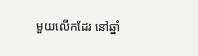មួយលើកដែរ នៅឆ្នាំ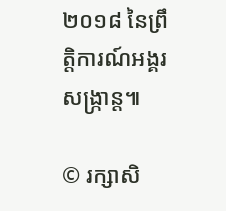២០១៨ នៃព្រឹត្តិការណ៍អង្គរសង្ក្រាន្ត៕

© រក្សាសិ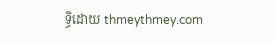ទ្ធិដោយ thmeythmey.com